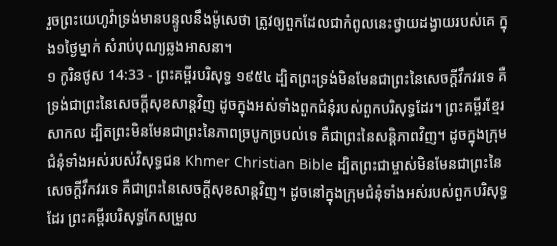រួចព្រះយេហូវ៉ាទ្រង់មានបន្ទូលនឹងម៉ូសេថា ត្រូវឲ្យពួកដែលជាកំពូលនេះថ្វាយដង្វាយរបស់គេ ក្នុង១ថ្ងៃម្នាក់ សំរាប់បុណ្យឆ្លងអាសនា។
១ កូរិនថូស 14:33 - ព្រះគម្ពីរបរិសុទ្ធ ១៩៥៤ ដ្បិតព្រះទ្រង់មិនមែនជាព្រះនៃសេចក្ដីវឹកវរទេ គឺទ្រង់ជាព្រះនៃសេចក្ដីសុខសាន្តវិញ ដូចក្នុងអស់ទាំងពួកជំនុំរបស់ពួកបរិសុទ្ធដែរ។ ព្រះគម្ពីរខ្មែរសាកល ដ្បិតព្រះមិនមែនជាព្រះនៃភាពច្របូកច្របល់ទេ គឺជាព្រះនៃសន្តិភាពវិញ។ ដូចក្នុងក្រុមជំនុំទាំងអស់របស់វិសុទ្ធជន Khmer Christian Bible ដ្បិតព្រះជាម្ចាស់មិនមែនជាព្រះនៃសេចក្ដីវឹកវរទេ គឺជាព្រះនៃសេចក្ដីសុខសាន្ដវិញ។ ដូចនៅក្នុងក្រុមជំនុំទាំងអស់របស់ពួកបរិសុទ្ធដែរ ព្រះគម្ពីរបរិសុទ្ធកែសម្រួល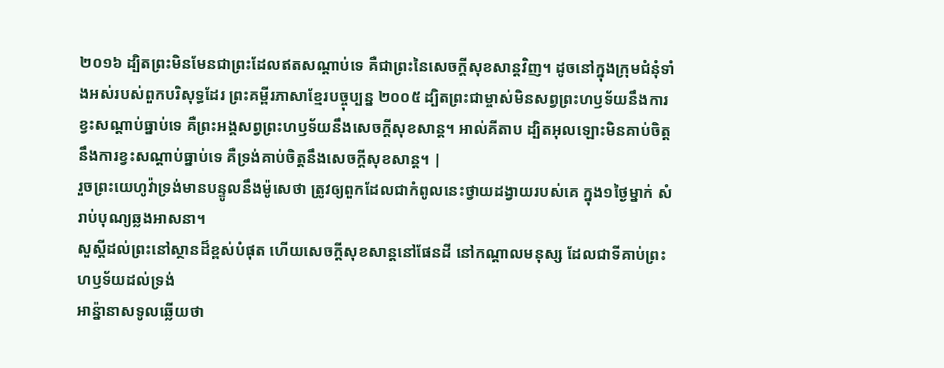២០១៦ ដ្បិតព្រះមិនមែនជាព្រះដែលឥតសណ្ដាប់ទេ គឺជាព្រះនៃសេចក្តីសុខសាន្តវិញ។ ដូចនៅក្នុងក្រុមជំនុំទាំងអស់របស់ពួកបរិសុទ្ធដែរ ព្រះគម្ពីរភាសាខ្មែរបច្ចុប្បន្ន ២០០៥ ដ្បិតព្រះជាម្ចាស់មិនសព្វព្រះហឫទ័យនឹងការខ្វះសណ្ដាប់ធ្នាប់ទេ គឺព្រះអង្គសព្វព្រះហឫទ័យនឹងសេចក្ដីសុខសាន្ត។ អាល់គីតាប ដ្បិតអុលឡោះមិនគាប់ចិត្តនឹងការខ្វះសណ្ដាប់ធ្នាប់ទេ គឺទ្រង់គាប់ចិត្តនឹងសេចក្ដីសុខសាន្ដ។ |
រួចព្រះយេហូវ៉ាទ្រង់មានបន្ទូលនឹងម៉ូសេថា ត្រូវឲ្យពួកដែលជាកំពូលនេះថ្វាយដង្វាយរបស់គេ ក្នុង១ថ្ងៃម្នាក់ សំរាប់បុណ្យឆ្លងអាសនា។
សួស្តីដល់ព្រះនៅស្ថានដ៏ខ្ពស់បំផុត ហើយសេចក្ដីសុខសាន្តនៅផែនដី នៅកណ្តាលមនុស្ស ដែលជាទីគាប់ព្រះហឫទ័យដល់ទ្រង់
អាន៉្នានាសទូលឆ្លើយថា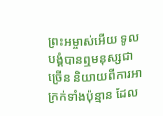ព្រះអម្ចាស់អើយ ទូលបង្គំបានឮមនុស្សជាច្រើន និយាយពីការអាក្រក់ទាំងប៉ុន្មាន ដែល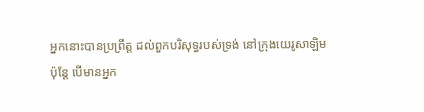អ្នកនោះបានប្រព្រឹត្ត ដល់ពួកបរិសុទ្ធរបស់ទ្រង់ នៅក្រុងយេរូសាឡិម
ប៉ុន្តែ បើមានអ្នក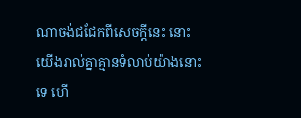ណាចង់ជជែកពីសេចក្ដីនេះ នោះយើងរាល់គ្នាគ្មានទំលាប់យ៉ាងនោះទេ ហើ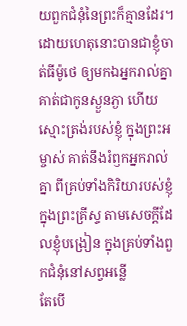យពួកជំនុំនៃព្រះក៏គ្មានដែរ។
ដោយហេតុនោះបានជាខ្ញុំចាត់ធីម៉ូថេ ឲ្យមកឯអ្នករាល់គ្នា គាត់ជាកូនស្ងួនភ្ងា ហើយស្មោះត្រង់របស់ខ្ញុំ ក្នុងព្រះអម្ចាស់ គាត់នឹងរំឭកអ្នករាល់គ្នា ពីគ្រប់ទាំងកិរិយារបស់ខ្ញុំក្នុងព្រះគ្រីស្ទ តាមសេចក្ដីដែលខ្ញុំបង្រៀន ក្នុងគ្រប់ទាំងពួកជំនុំនៅសព្វអន្លើ
តែបើ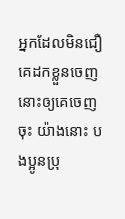អ្នកដែលមិនជឿ គេដកខ្លួនចេញ នោះឲ្យគេចេញចុះ យ៉ាងនោះ បងប្អូនប្រុ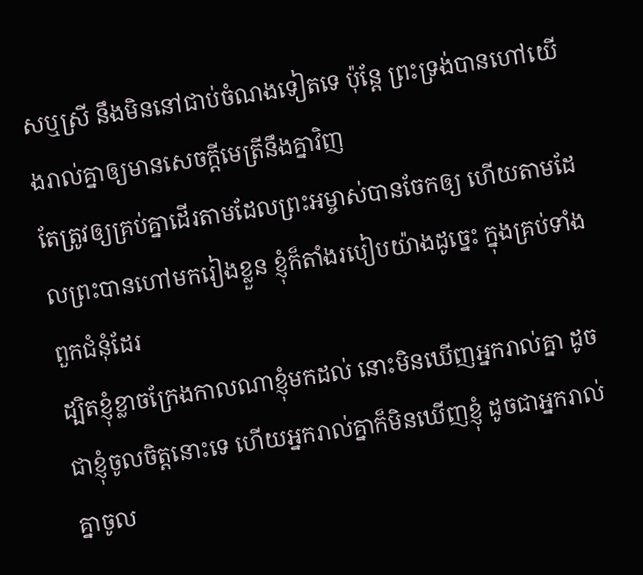សឬស្រី នឹងមិននៅជាប់ចំណងទៀតទេ ប៉ុន្តែ ព្រះទ្រង់បានហៅយើងរាល់គ្នាឲ្យមានសេចក្ដីមេត្រីនឹងគ្នាវិញ
តែត្រូវឲ្យគ្រប់គ្នាដើរតាមដែលព្រះអម្ចាស់បានចែកឲ្យ ហើយតាមដែលព្រះបានហៅមករៀងខ្លួន ខ្ញុំក៏តាំងរបៀបយ៉ាងដូច្នេះ ក្នុងគ្រប់ទាំងពួកជំនុំដែរ
ដ្បិតខ្ញុំខ្លាចក្រែងកាលណាខ្ញុំមកដល់ នោះមិនឃើញអ្នករាល់គ្នា ដូចជាខ្ញុំចូលចិត្តនោះទេ ហើយអ្នករាល់គ្នាក៏មិនឃើញខ្ញុំ ដូចជាអ្នករាល់គ្នាចូល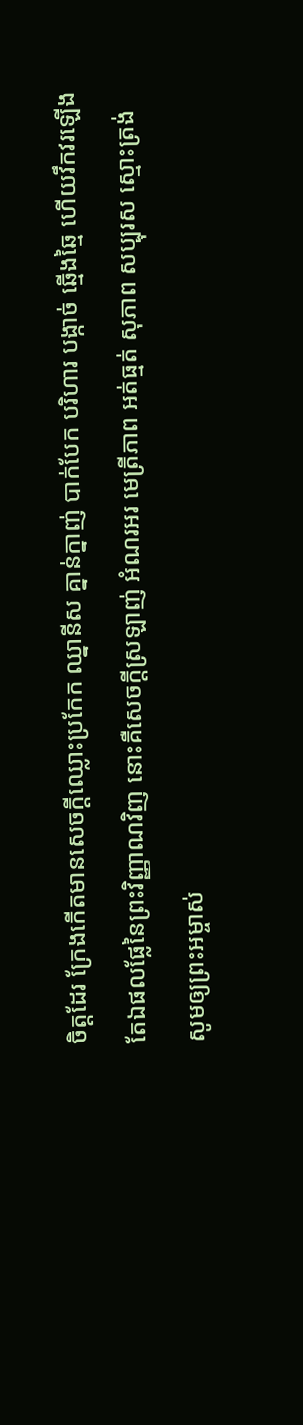ចិត្តដែរ ក្រែងកើតមានសេចក្ដីឈ្លោះប្រកែក ឈ្នានីស គ្នាន់ក្នាញ់ បាក់បែក បរិហារ បង្កាច់ ឆ្មើងឆ្មៃ ហើយវឹកវរឡើង
តែឯផលផ្លែនៃព្រះវិញ្ញាណវិញ នោះគឺសេចក្ដីស្រឡាញ់ អំណរអរ មេត្រីភាព អត់ធ្មត់ សុភាព សប្បុរស ស្មោះត្រង់
សូមឲ្យព្រះអម្ចាស់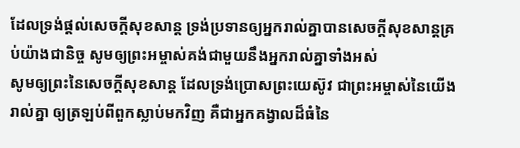ដែលទ្រង់ផ្តល់សេចក្ដីសុខសាន្ត ទ្រង់ប្រទានឲ្យអ្នករាល់គ្នាបានសេចក្ដីសុខសាន្តគ្រប់យ៉ាងជានិច្ច សូមឲ្យព្រះអម្ចាស់គង់ជាមួយនឹងអ្នករាល់គ្នាទាំងអស់
សូមឲ្យព្រះនៃសេចក្ដីសុខសាន្ត ដែលទ្រង់ប្រោសព្រះយេស៊ូវ ជាព្រះអម្ចាស់នៃយើងរាល់គ្នា ឲ្យត្រឡប់ពីពួកស្លាប់មកវិញ គឺជាអ្នកគង្វាលដ៏ធំនៃ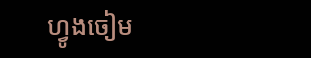ហ្វូងចៀម